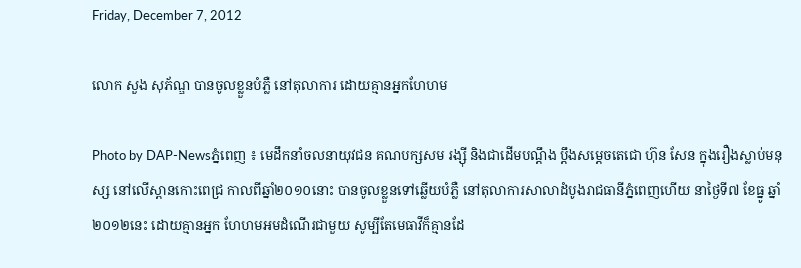Friday, December 7, 2012

លោក សួង សុភ័ណ្ឌ បានចូលខ្លួនបំភ្លឺ នៅតុលាការ ដោយគ្មានអ្នកហែហម

Photo by DAP-Newsភ្នំពេញ ៖ មេដឹកនាំចលនាយុវជន គណបក្សសម រង្ស៊ី និងជាដើមបណ្ដឹង ប្ដឹងសម្តេចតេជោ ហ៊ុន សែន ក្នុងរឿងស្លាប់មនុស្ស នៅលើស្ពានកោះពេជ្រ កាលពីឆ្នាំ២០១០នោះ បានចូលខ្លួនទៅឆ្លើយបំភ្លឺ នៅតុលាការសាលាដំបូងរាជធានីភ្នំពេញហើយ នាថ្ងៃទី៧ ខែធ្នូ ឆ្នាំ២០១២នេះ ដោយគ្មានអ្នក ហែហមអមដំណើរជាមួយ សូម្បីតែមេធាវីក៏គ្មានដែ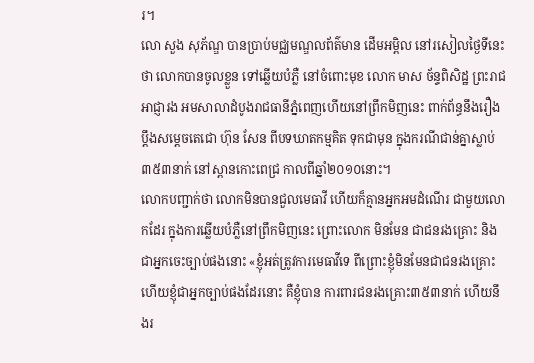រ។
លោ សួង សុភ័ណ្ឌ បានប្រាប់មជ្ឈមណ្ឌលព័ត៌មាន ដើមអម្ពិល នៅរសៀលថ្ងៃទីនេះថា លោកបានចូលខ្លួន ទៅឆ្លើយបំភ្លឺ នៅចំពោះមុខ លោក មាស ច័ន្ទពិសិដ្ឋ ព្រះរាជអាជ្ញារង អមសាលាដំបូងរាជធានីភ្នំពេញហើយនៅព្រឹកមិញនេះ ពាក់ព័ន្ធនឹងរឿងប្ដឹងសម្តេចតេជោ ហ៊ុន សែន ពីបទឃាតកម្មគិត ទុកជាមុន ក្នុងករណីជាន់គ្នាស្លាប់ ៣៥៣នាក់ នៅស្ពានកោះពេជ្រ កាលពីឆ្នាំ២០១០នោះ។
លោកបញ្ជាក់ថា លោកមិនបានជួលមេធាវី ហើយក៏គ្មានអ្នកអមដំណើរ ជាមួយលោកដែរ ក្នុងការឆ្លើយបំភ្លឺនៅព្រឹកមិញនេះ ព្រោះលោក មិនមែន ជាជនរងគ្រោះ និងជាអ្នកចេះច្បាប់ផងនោះ «ខ្ញុំអត់ត្រូវការមេធាវីទេ ពីព្រោះខ្ញុំមិនមែនជាជនរងគ្រោះ ហើយខ្ញុំជាអ្នកច្បាប់ផងដែរនោះ គឺខ្ញុំបាន ការពារជនរងគ្រោះ៣៥៣នាក់ ហើយនឹងរ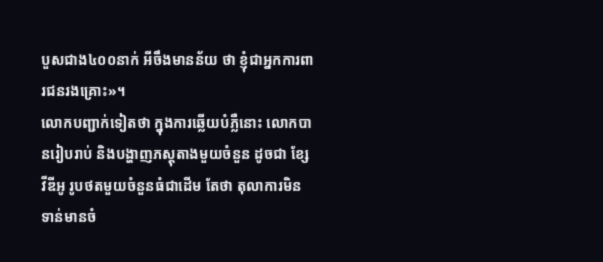បួសជាង៤០០នាក់ អីចឹងមានន័យ ថា ខ្ញុំជាអ្នកការពារជនរងគ្រោះ»។
លោកបញ្ជាក់ទៀតថា ក្នុងការឆ្លើយបំភ្លឺនោះ លោកបានរៀបរាប់ និងបង្ហាញភស្ដុតាងមួយចំនួន ដូចជា ខ្សែវីឌីអូ រូបថតមួយចំនួនធំជាដើម តែថា តុលាការមិនទាន់មានចំ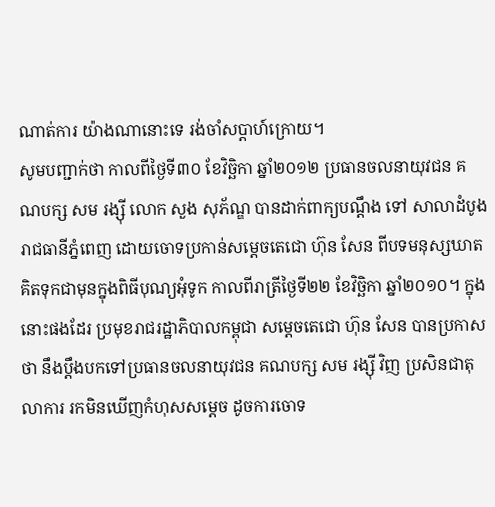ណាត់ការ យ៉ាងណានោះទេ រង់ចាំសប្តាហ៍ក្រោយ។
សូមបញ្ជាក់ថា កាលពីថ្ងៃទី៣០ ខែវិច្ឆិកា ឆ្នាំ២០១២ ប្រធានចលនាយុវជន គណបក្ស សម រង្ស៊ី លោក សួង សុភ័ណ្ឌ បានដាក់ពាក្យបណ្តឹង ទៅ សាលាដំបូងរាជធានីភ្នំពេញ ដោយចោទប្រកាន់សម្តេចតេជោ ហ៊ុន សែន ពីបទមនុស្សឃាតគិតទុកជាមុនក្នុងពិធីបុណ្យអុំទូក កាលពីរាត្រីថ្ងៃទី២២ ខែវិច្ឆិកា ឆ្នាំ២០១០។ ក្នុងនោះផងដែរ ប្រមុខរាជរដ្ឋាភិបាលកម្ពុជា សម្តេចតេជោ ហ៊ុន សែន បានប្រកាសថា នឹងប្ដឹងបកទៅប្រធានចលនាយុវជន គណបក្ស សម រង្ស៊ី វិញ ប្រសិនជាតុលាការ រកមិនឃើញកំហុសសម្តេច ដូចការចោទ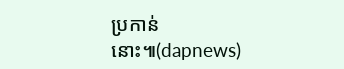ប្រកាន់នោះ៕(dapnews)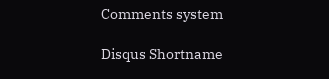Comments system

Disqus Shortname